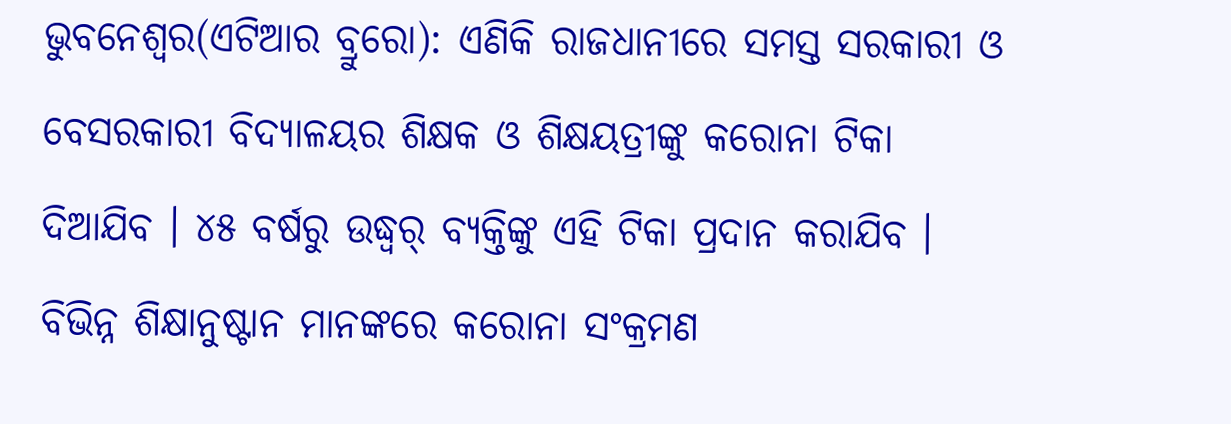ଭୁବନେଶ୍ୱର(ଏଟିଆର ବ୍ରୁରୋ): ଏଣିକି ରାଜଧାନୀରେ ସମସ୍ତ ସରକାରୀ ଓ ବେସରକାରୀ ବିଦ୍ୟାଳୟର ଶିକ୍ଷକ ଓ ଶିକ୍ଷୟତ୍ରୀଙ୍କୁ କରୋନା ଟିକା ଦିଆଯିବ । ୪୫ ବର୍ଷରୁ ଉଦ୍ଧ୍ୱର୍ ବ୍ୟକ୍ତିଙ୍କୁ ଏହି ଟିକା ପ୍ରଦାନ କରାଯିବ । ବିଭିନ୍ନ ଶିକ୍ଷାନୁଷ୍ଟାନ ମାନଙ୍କରେ କରୋନା ସଂକ୍ରମଣ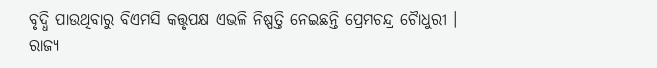ବୃଦ୍ଧି ପାଉଥିବାରୁ ବିଏମସି କତ୍ତୃପକ୍ଷ ଏଭଳି ନିଷ୍ପତ୍ତି ନେଇଛନ୍ତି ପ୍ରେମଚନ୍ଦ୍ର ଚୈାଧୁରୀ ।
ରାଜ୍ୟ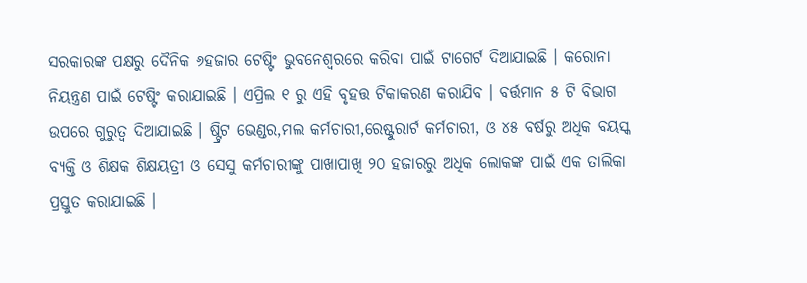ସରକାରଙ୍କ ପକ୍ଷରୁ ଦୈନିକ ୬ହଜାର ଟେଷ୍ଟିଂ ଭୁବନେଶ୍ୱରରେ କରିବା ପାଇଁ ଟାଗେର୍ଟ ଦିଆଯାଇଛି । କରୋନା ନିୟନ୍ତ୍ରଣ ପାଇଁ ଟେଷ୍ଟିଂ କରାଯାଇଛି । ଏପ୍ରିଲ ୧ ରୁ ଏହି ବୃହତ୍ତ ଟିକାକରଣ କରାଯିବ । ବର୍ତ୍ତମାନ ୫ ଟି ବିଭାଗ ଉପରେ ଗୁରୁତ୍ୱ ଦିଆଯାଇଛି । ଷ୍ଟ୍ରିଟ ଭେଣ୍ଡର,ମଲ କର୍ମଚାରୀ,ରେଷ୍ଟୁରାର୍ଟ କର୍ମଚାରୀ, ଓ ୪୫ ବର୍ଷରୁ ଅଧିକ ବୟସ୍କ ବ୍ୟକ୍ତି ଓ ଶିକ୍ଷକ ଶିକ୍ଷୟତ୍ରୀ ଓ ସେସୁ କର୍ମଚାରୀଙ୍କୁ ପାଖାପାଖି ୨୦ ହଜାରରୁ ଅଧିକ ଲୋକଙ୍କ ପାଇଁ ଏକ ତାଲିକା ପ୍ରସ୍ତୁତ କରାଯାଇଛି ।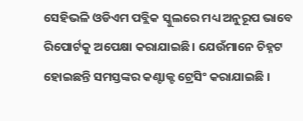ସେହିଭଳି ଓଡିଏମ ପବ୍ଲିକ ସ୍କୁଲରେ ମଧ୍ୟ ଅନୁରୂପ ଭାବେ ରିପୋର୍ଟକୁ ଅପେକ୍ଷା କରାଯାଇଛି। ଯେଉଁମାନେ ଚିହ୍ନଟ ହୋଇଛନ୍ତି ସମସ୍ତଙ୍କର କଣ୍ଟାକ୍ଟ ଟ୍ରେସିଂ କରାଯାଇଛି ।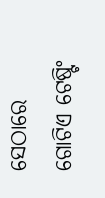ସେଠାରେ ଗୋଟିଏ ଟେଷ୍ଟିଂ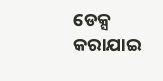ଡେକ୍ସ କରାଯାଇ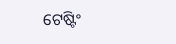ଟେଷ୍ଟିଂ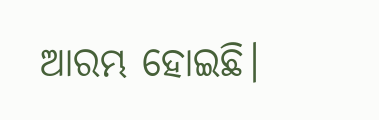ଆରମ୍ଭ ହୋଇଛି।